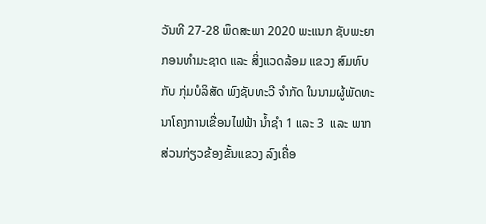ວັນທີ 27-28 ພຶດສະພາ 2020 ພະແນກ ຊັບພະຍາກອນທໍາມະຊາດ ແລະ ສິ່ງແວດລ້ອມ ແຂວງ ສົມທົບກັບ ກຸ່ມບໍລິສັດ ພົງຊັບທະວີ ຈຳກັດ ໃນນາມຜູ້ພັດທະນາໂຄງການເຂື່ອນໄຟຟ້າ ນໍ້າຊໍາ 1 ແລະ 3  ແລະ ພາກສ່ວນກ່ຽວຂ້ອງຂັ້ນແຂວງ ລົງເຄື່ອ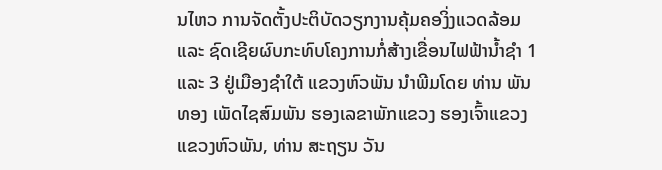ນໄຫວ ການຈັດຕັ້ງປະຕິບັດວຽກງານຄຸ້ມຄອງິ່ງແວດລ້ອມ ແລະ ຊົດເຊີຍຜົບກະທົບໂຄງການກໍ່ສ້າງເຂື່ອນໄຟຟ້ານໍ້າຊໍາ 1 ແລະ 3 ຢູ່ເມືອງຊໍາໃຕ້ ແຂວງຫົວພັນ ນຳພີມໂດຍ ທ່ານ ພັນທອງ ເພັດໄຊສົມພັນ ຮອງເລຂາພັກແຂວງ ຮອງເຈົ້າແຂວງ ແຂວງຫົວພັນ, ທ່ານ ສະຖຽນ ວັນ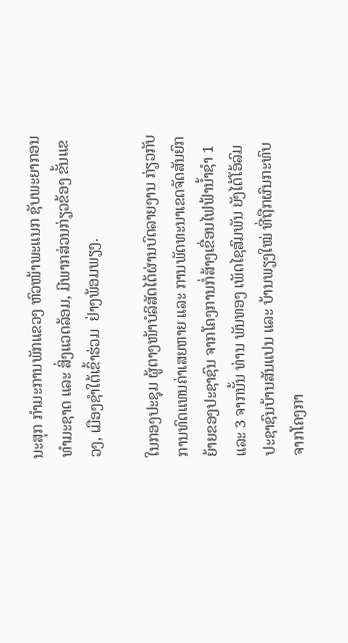ນະສຸກ ກໍາມະການພັກແຂວງ ຫົວໜ້າພະແນກ ຊັບພະຍາກອນທຳມະຊາດ ແລະ ສິ່ງແວດລ້ອມ, ມີພາກສ່ວນກ່ຽວຂ້ອງ ຂັ້ນແຂວງ, ເມືອງຊໍາໃຕ້ເຂົ້າຮ່ວມ  ຢ່າງພ້ອມພຽງ.

ໃນກອງປະຊຸມ ຜູ້ຕາງໜ້າບໍລິສັດໄດ້ຜ່ານບົດລາຍງານ ກ່ຽວກັບການທົດແທນຄ່າເສຍຫາຍ ແລະ ການພັດທະນາເຂດຈັດສັນຍົກຍ້າຍຂອງປະຊາຊົນ ຈາກໂຄງການກໍ່ສ້າງເຂື່ອນໄຟຟ້ານໍ້າຊໍາ 1 ແລະ 3 ຈາກນັ້ນ ທ່ານ ພັນທອງ ເພັດໄຊສົມພັນ ຍັງໄດ້ໂອ້ລົມປະຊາຊົນບ້ານສັນແປນ ແລະ ບ້ານພຽງໃໝ່ ທີ່ຖືກຜົນກະທົບຈາກໂຄງກາ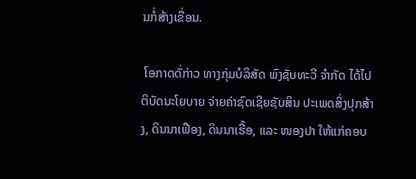ນກໍ່ສ້າງເຂື່ອນ.

 ໂອກາດດັ່ກ່າວ ທາງກຸ່ມບໍລິສັດ ພົງຊັບທະວີ ຈຳກັດ ໄດ້ໄປຕິບັດນະໂຍບາຍ ຈ່າຍຄ່າຊົດເຊີຍຊັບສິນ ປະເພດສິ່ງປຸກສ້າງ, ດິນນາເຟືອງ, ດິນນາເຮື້ອ, ແລະ ໜອງປາ ໃຫ້ແກ່ຄອບ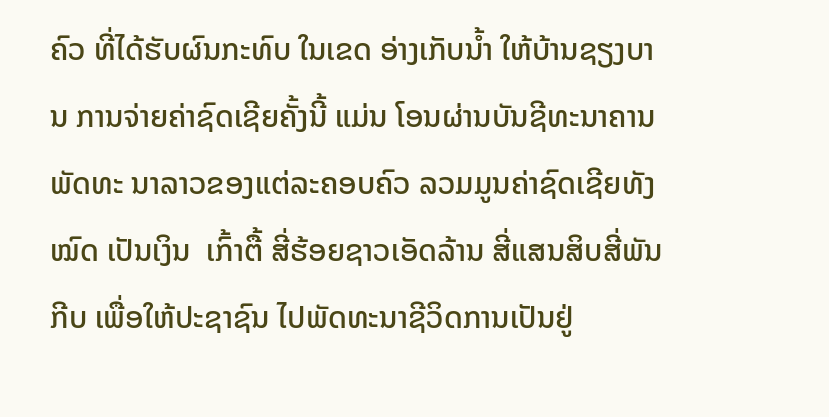ຄົວ ທີ່ໄດ້ຮັບຜົນກະທົບ ໃນເຂດ ອ່າງເກັບນໍ້າ ໃຫ້ບ້ານຊຽງບານ ການຈ່າຍຄ່າຊົດເຊີຍຄັ້ງນີ້ ແມ່ນ ໂອນຜ່ານບັນຊີທະນາຄານພັດທະ ນາລາວຂອງແຕ່ລະຄອບຄົວ ລວມມູນຄ່າຊົດເຊີຍທັງໝົດ ເປັນເງິນ  ເກົ້າຕື້ ສີ່ຮ້ອຍຊາວເອັດລ້ານ ສີ່ແສນສິບສີ່ພັນກີບ ເພື່ອໃຫ້ປະຊາຊົນ ໄປພັດທະນາຊີວິດການເປັນຢູ່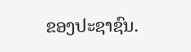ຂອງປະຊາຊົນ.